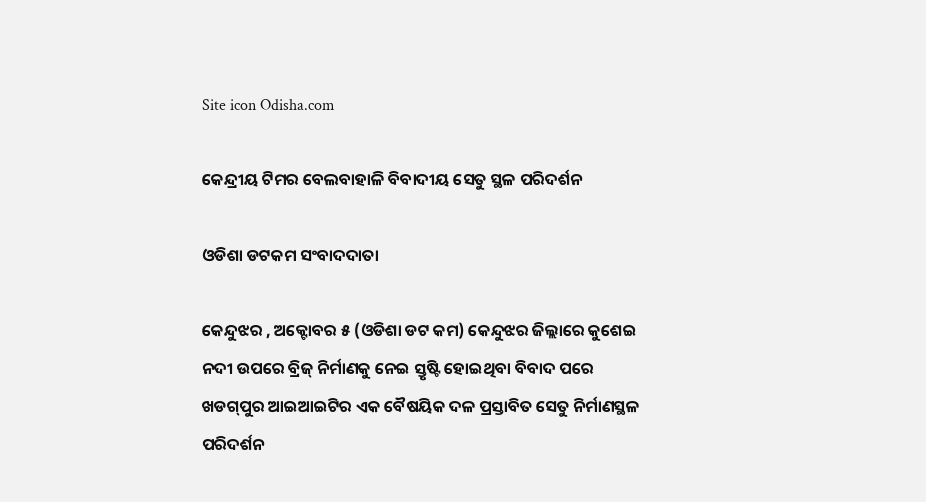Site icon Odisha.com

କେନ୍ଦ୍ରୀୟ ଟିମର ବେଲବାହାଳି ବିବାଦୀୟ ସେତୁ ସ୍ଥଳ ପରିଦର୍ଶନ

ଓଡିଶା ଡଟକମ ସଂବାଦଦାତା

କେନ୍ଦୁଝର , ଅକ୍ଟୋବର ୫ (ଓଡିଶା ଡଟ କମ) କେନ୍ଦୁଝର ଜିଲ୍ଲାରେ କୁଶେଇ ନଦୀ ଉପରେ ବ୍ରିଜ୍ ନିର୍ମାଣକୁ ନେଇ ସ୍ତୃଷ୍ଟି ହୋଇଥିବା ବିବାଦ ପରେ ଖଡଗ୍‌ପୁର ଆଇଆଇଟିର ଏକ ବୈଷୟିକ ଦଳ ପ୍ରସ୍ତାବିତ ସେତୁ ନିର୍ମାଣସ୍ଥଳ ପରିଦର୍ଶନ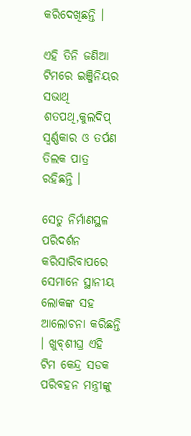କରିଦେଖିଛନ୍ତି ।

ଏହି ତିନି ଜଣିଆ ଟିମରେ ଇଞ୍ଜିନିୟର ସଭାଥି ଶତପଥି,କୁଲଦିପ୍‌ ସ୍ବର୍ଣ୍ଣକାର ଓ ତର୍ପଣ ତିଲକ ପାତ୍ର ରହିଛନ୍ତି ।

ସେତୁ ନିର୍ମାଣସ୍ଥଳ ପରିଦର୍ଶନ କରିସାରିବାପରେ ସେମାନେ ସ୍ଥାନୀୟ ଲୋକଙ୍କ ସହ ଆଲୋଚନା କରିଛନ୍ତି । ଖୁବ୍‌ଶୀଘ୍ର ଏହି ଟିମ କେନ୍ଦ୍ର ସଡକ ପରିବହନ ମନ୍ତ୍ରୀଙ୍କୁ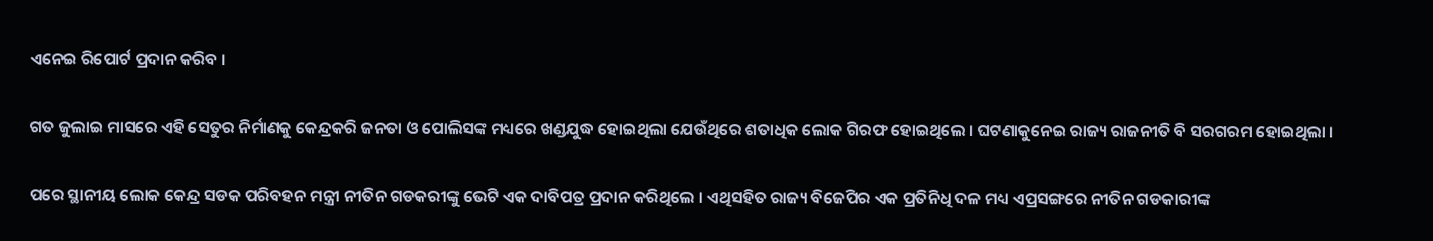ଏନେଇ ରିପୋର୍ଟ ପ୍ରଦାନ କରିବ ।

ଗତ ଜୁଲାଇ ମାସରେ ଏହି ସେତୁର ନିର୍ମାଣକୁ କେନ୍ଦ୍ରକରି ଜନତା ଓ ପୋଲିସଙ୍କ ମଧ୍ୟରେ ଖଣ୍ଡଯୁଦ୍ଧ ହୋଇଥିଲା ଯେଉଁଥିରେ ଶତାଧିକ ଲୋକ ଗିରଫ ହୋଇଥିଲେ । ଘଟଣାକୁନେଇ ରାଜ୍ୟ ରାଜନୀତି ବି ସରଗରମ ହୋଇଥିଲା ।

ପରେ ସ୍ଥାନୀୟ ଲୋକ କେନ୍ଦ୍ର ସଡକ ପରିବହନ ମନ୍ତ୍ରୀ ନୀତିନ ଗଡକରୀଙ୍କୁ ଭେଟି ଏକ ଦାବିପତ୍ର ପ୍ରଦାନ କରିଥିଲେ । ଏଥିସହିତ ରାଜ୍ୟ ବିଜେପିର ଏକ ପ୍ରତିନିଧି ଦଳ ମଧ୍ୟ ଏପ୍ରସଙ୍ଗରେ ନୀତିନ ଗଡକାରୀଙ୍କ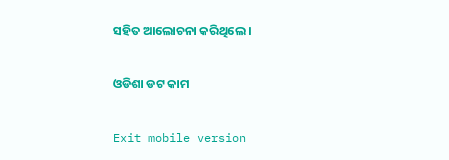ସହିତ ଆଲୋଚନା କରିଥିଲେ ।

ଓଡିଶା ଡଟ କାମ

Exit mobile version